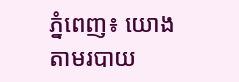ភ្នំពេញ៖ យោងតាមរបាយ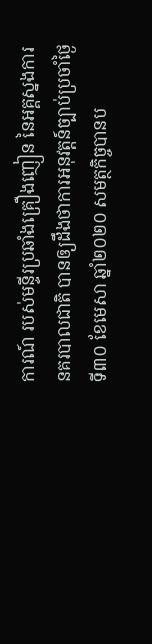ការណ៍ របស់មន្ទីរប្រឆាំងគ្រឿងញៀន នៃអគ្គស្នងការនគរបាលជាតិ បានឲ្យដឹងថាការអនុវត្តន៍ច្បាប់ប្រចាំថ្ងៃទី៣០ ខែមេសា ឆ្នាំ២០២០ សមត្ថកិច្ចបានប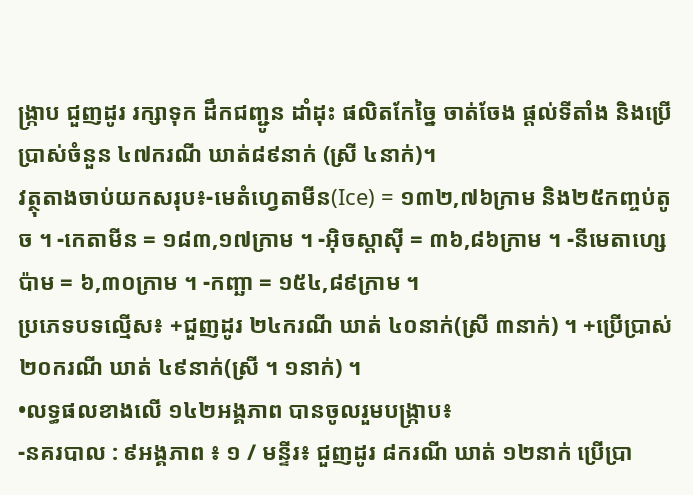ង្ក្រាប ជួញដូរ រក្សាទុក ដឹកជញ្ជូន ដាំដុះ ផលិតកែច្នៃ ចាត់ចែង ផ្ដល់ទីតាំង និងប្រើប្រាស់ចំនួន ៤៧ករណី ឃាត់៨៩នាក់ (ស្រី ៤នាក់)។
វត្ថុតាងចាប់យកសរុប៖-មេតំហ្វេតាមីន(Ice) = ១៣២,៧៦ក្រាម និង២៥កញ្ចប់តូច ។ -កេតាមីន = ១៨៣,១៧ក្រាម ។ -អុិចស្តាសុី = ៣៦,៨៦ក្រាម ។ -នីមេតាហ្សេប៉ាម = ៦,៣០ក្រាម ។ -កញ្ឆា = ១៥៤,៨៩ក្រាម ។
ប្រភេទបទល្មើស៖ +ជួញដូរ ២៤ករណី ឃាត់ ៤០នាក់(ស្រី ៣នាក់) ។ +ប្រើប្រាស់ ២០ករណី ឃាត់ ៤៩នាក់(ស្រី ។ ១នាក់) ។
•លទ្ធផលខាងលើ ១៤២អង្គភាព បានចូលរួមបង្ក្រាប៖
-នគរបាល : ៩អង្គភាព ៖ ១ / មន្ទីរ៖ ជួញដូរ ៨ករណី ឃាត់ ១២នាក់ ប្រើប្រា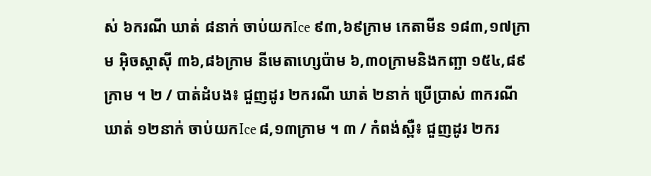ស់ ៦ករណី ឃាត់ ៨នាក់ ចាប់យកIce ៩៣,៦៩ក្រាម កេតាមីន ១៨៣,១៧ក្រាម អុិចស្តាសុី ៣៦,៨៦ក្រាម នីមេតាហ្សេប៉ាម ៦,៣០ក្រាមនិងកញ្ឆា ១៥៤,៨៩ក្រាម ។ ២ / បាត់ដំបង៖ ជួញដូរ ២ករណី ឃាត់ ២នាក់ ប្រើប្រាស់ ៣ករណី ឃាត់ ១២នាក់ ចាប់យកIce ៨,១៣ក្រាម ។ ៣ / កំពង់ស្ពឺ៖ ជួញដូរ ២ករ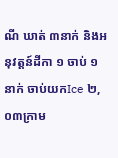ណី ឃាត់ ៣នាក់ និងអនុវត្តន៍ដីកា ១ ចាប់ ១នាក់ ចាប់យកIce ២,០៣ក្រាម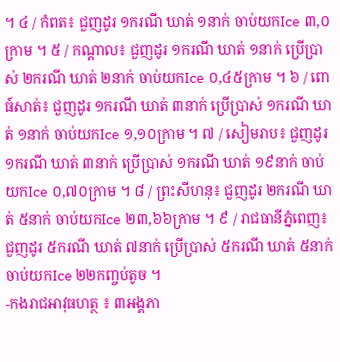។ ៤ / កំពត៖ ជួញដូរ ១ករណី ឃាត់ ១នាក់ ចាប់យកIce ៣,០ក្រាម ។ ៥ / កណ្ដាល៖ ជួញដូរ ១ករណី ឃាត់ ១នាក់ ប្រើប្រាស់ ២ករណី ឃាត់ ២នាក់ ចាប់យកIce ០,៤៥ក្រាម ។ ៦ / ពោធ៍សាត់៖ ជួញដូរ ១ករណី ឃាត់ ៣នាក់ ប្រើប្រាស់ ១ករណី ឃាត់ ១នាក់ ចាប់យកIce ១,១០ក្រាម ។ ៧ / សៀមរាប៖ ជួញដូរ ១ករណី ឃាត់ ៣នាក់ ប្រើប្រាស់ ១ករណី ឃាត់ ១៩នាក់ ចាប់យកIce ០,៧០ក្រាម ។ ៨ / ព្រះសីហនុ៖ ជួញដូរ ២ករណី ឃាត់ ៥នាក់ ចាប់យកIce ២៣,៦៦ក្រាម ។ ៩ / រាជធានីភ្នំពេញ៖ ជួញដូរ ៥ករណី ឃាត់ ៧នាក់ ប្រើប្រាស់ ៥ករណី ឃាត់ ៥នាក់ ចាប់យកIce ២២កញ្ចប់តូច ។
-កងរាជអាវុធហត្ថ ៖ ៣អង្គភា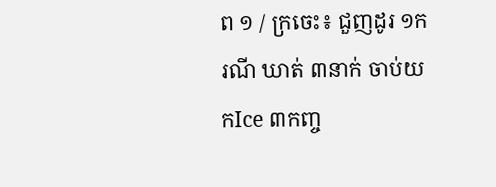ព ១ / ក្រចេះ៖ ជួញដូរ ១ករណី ឃាត់ ៣នាក់ ចាប់យកIce ៣កញ្ច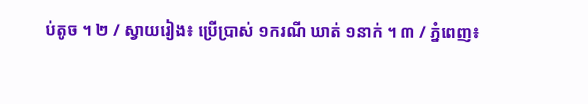ប់តូច ។ ២ / ស្វាយរៀង៖ ប្រើប្រាស់ ១ករណី ឃាត់ ១នាក់ ។ ៣ / ភ្នំពេញ៖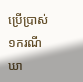ប្រើប្រាស់ ១ករណី ឃា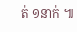ត់ ១នាក់ ៕